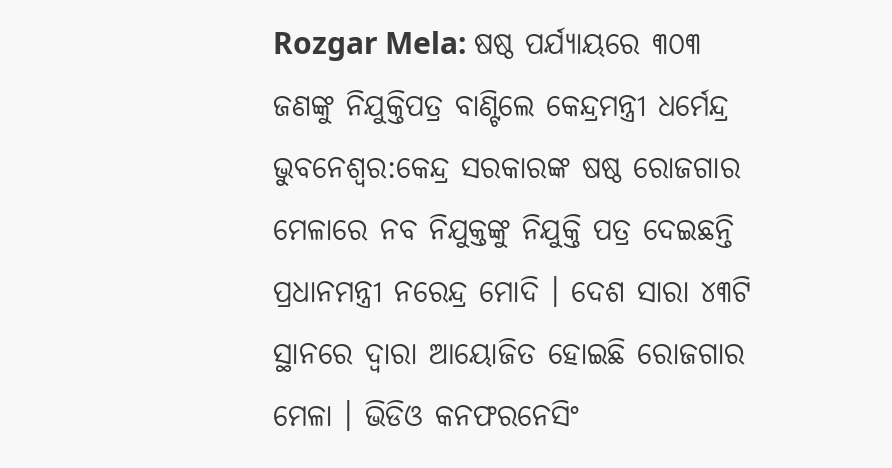Rozgar Mela: ଷଷ୍ଠ ପର୍ଯ୍ୟାୟରେ ୩୦୩ ଜଣଙ୍କୁ ନିଯୁକ୍ତିପତ୍ର ବାଣ୍ଟିଲେ କେନ୍ଦ୍ରମନ୍ତ୍ରୀ ଧର୍ମେନ୍ଦ୍ର ଭୁବନେଶ୍ବର:କେନ୍ଦ୍ର ସରକାରଙ୍କ ଷଷ୍ଠ ରୋଜଗାର ମେଳାରେ ନବ ନିଯୁକ୍ତଙ୍କୁ ନିଯୁକ୍ତି ପତ୍ର ଦେଇଛନ୍ତି ପ୍ରଧାନମନ୍ତ୍ରୀ ନରେନ୍ଦ୍ର ମୋଦି । ଦେଶ ସାରା ୪୩ଟି ସ୍ଥାନରେ ଦ୍ଵାରା ଆୟୋଜିତ ହୋଇଛି ରୋଜଗାର ମେଳା । ଭିଡିଓ କନଫରନେସିଂ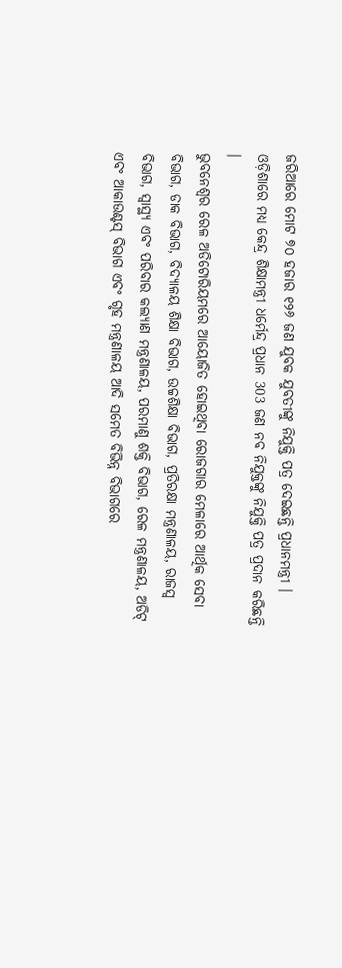ଜରିଆରେ ମୋଟ ୭୦ ହଜାର ୧୨୬ ଜଣ ଯୁବକ ଯୁବତୀଙ୍କୁ ନିଯୁକ୍ତି ପତ୍ର ଦେଇଛନ୍ତି ପ୍ରଧାନମନ୍ତ୍ରୀ । ଓଡ଼ିଶାରେ ମଧ୍ୟ କେନ୍ଦ୍ର ଶିକ୍ଷାମନ୍ତ୍ରୀ ଧର୍ମେନ୍ଦ୍ର ପ୍ରଧାନ 303 ଜଣ ନବ ନିଯୁକ୍ତଙ୍କୁ ନିଯୁକ୍ତି ପତ୍ର ପ୍ରଦାନ କରିଛନ୍ତି ।
ଭୁବନେଶ୍ବର ରେଳ ଅଡିଟୋରିୟମରେ ଆୟୋଜିତ ହୋଇଥିବା ରୋଜଗାର ମେଳାରେ ଆର୍ଥିକ ସେବା ବିଭାଗ, ଡାକ ବିଭାଗ, ବିଦ୍ୟାଳୟ ଶିକ୍ଷା ବିଭାଗ, ଉଚ୍ଚଶିକ୍ଷା ବିଭାଗ, ପ୍ରତିରକ୍ଷା ମନ୍ତ୍ରଣାଳୟ, ରାଜସ୍ବ ବିଭାଗ, ସ୍ବାସ୍ଥ୍ୟ ଏବଂ ପରିବାର କଲ୍ୟାଣ ମନ୍ତ୍ରଣାଳୟ, ପରମାଣୁ ଶକ୍ତି ବିଭାଗ, ରେଳ ମନ୍ତ୍ରଣାଳୟ, ଅଡିଟ୍ ଏବଂ ଆକାଉଣ୍ଟସ୍ ବିଭାଗ ଏବଂ ଗୃହ ମନ୍ତ୍ରଣାଳୟ ଆଦି ସମେତ ବିଭିନ୍ନ ବିଭାଗରେ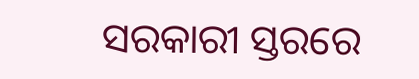ସରକାରୀ ସ୍ତରରେ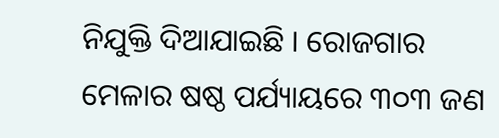ନିଯୁକ୍ତି ଦିଆଯାଇଛି । ରୋଜଗାର ମେଳାର ଷଷ୍ଠ ପର୍ଯ୍ୟାୟରେ ୩୦୩ ଜଣ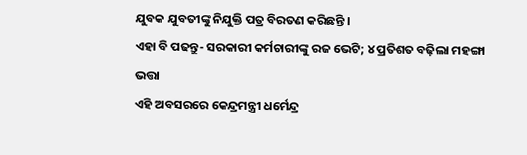ଯୁବକ ଯୁବତୀଙ୍କୁ ନିଯୁକ୍ତି ପତ୍ର ବିରତଣ କରିଛନ୍ତି ।
ଏହା ବି ପଢନ୍ତୁ- ସରକାରୀ କର୍ମଚାରୀଙ୍କୁ ରଜ ଭେଟି; ୪ ପ୍ରତିଶତ ବଢ଼ିଲା ମହଙ୍ଗା ଭତ୍ତା
ଏହି ଅବସରରେ କେନ୍ଦ୍ରମନ୍ତ୍ରୀ ଧର୍ମେନ୍ଦ୍ର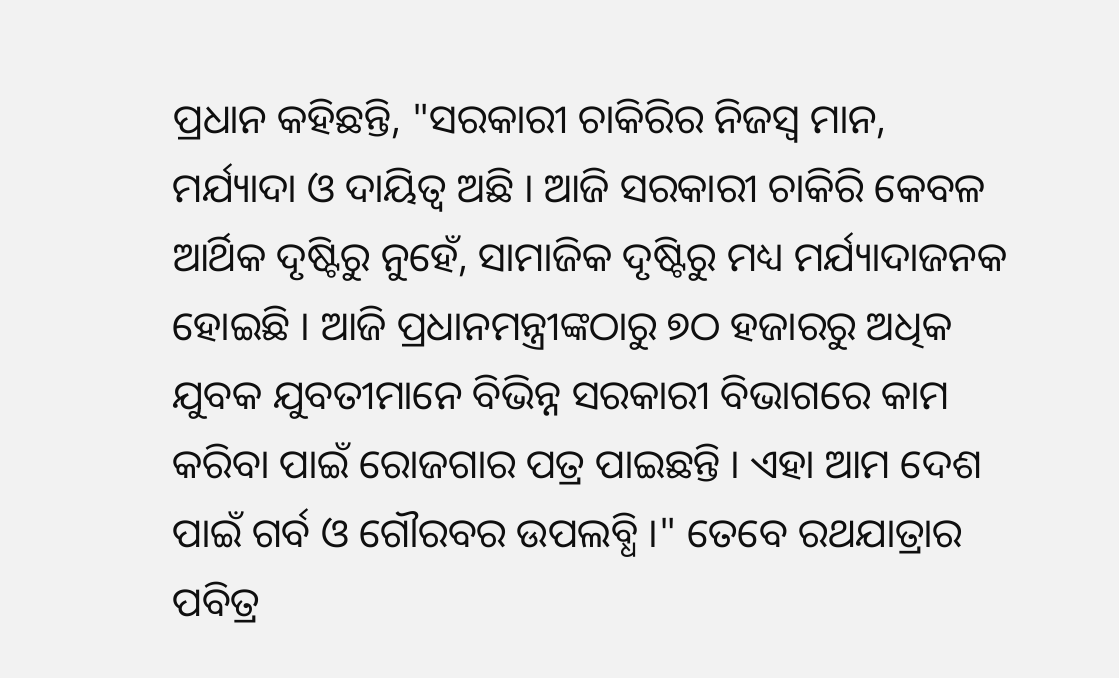ପ୍ରଧାନ କହିଛନ୍ତି, "ସରକାରୀ ଚାକିରିର ନିଜସ୍ବ ମାନ, ମର୍ଯ୍ୟାଦା ଓ ଦାୟିତ୍ବ ଅଛି । ଆଜି ସରକାରୀ ଚାକିରି କେବଳ ଆର୍ଥିକ ଦୃଷ୍ଟିରୁ ନୁହେଁ, ସାମାଜିକ ଦୃଷ୍ଟିରୁ ମଧ୍ୟ ମର୍ଯ୍ୟାଦାଜନକ ହୋଇଛି । ଆଜି ପ୍ରଧାନମନ୍ତ୍ରୀଙ୍କଠାରୁ ୭ଠ ହଜାରରୁ ଅଧିକ ଯୁବକ ଯୁବତୀମାନେ ବିଭିନ୍ନ ସରକାରୀ ବିଭାଗରେ କାମ କରିବା ପାଇଁ ରୋଜଗାର ପତ୍ର ପାଇଛନ୍ତି । ଏହା ଆମ ଦେଶ ପାଇଁ ଗର୍ବ ଓ ଗୌରବର ଉପଲବ୍ଧି ।" ତେବେ ରଥଯାତ୍ରାର ପବିତ୍ର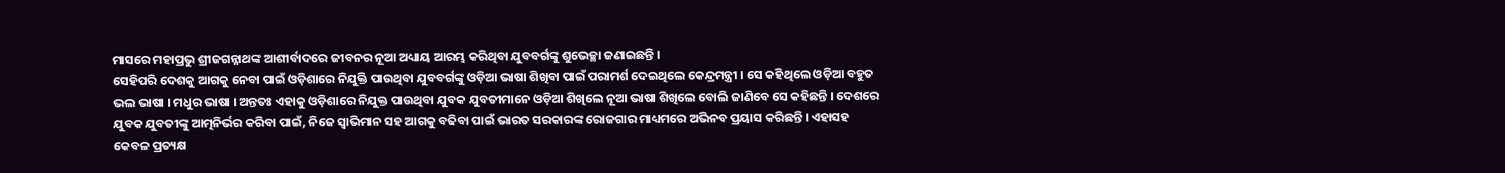ମାସରେ ମହାପ୍ରଭୁ ଶ୍ରୀଜଗନ୍ନାଥଙ୍କ ଆଶୀର୍ବାଦରେ ଜୀବନର ନୂଆ ଅଧ୍ୟାୟ ଆରମ୍ଭ କରିଥିବା ଯୁବବର୍ଗଙ୍କୁ ଶୁଭେଚ୍ଛା ଜଣାଇଛନ୍ତି ।
ସେହିପରି ଦେଶକୁ ଆଗକୁ ନେବା ପାଇଁ ଓଡ଼ିଶାରେ ନିଯୁକ୍ତି ପାଉଥିବା ଯୁବବର୍ଗଙ୍କୁ ଓଡ଼ିଆ ଭାଷା ଶିଖିବା ପାଇଁ ପରାମର୍ଶ ଦେଇଥିଲେ କେନ୍ଦ୍ରମନ୍ତ୍ରୀ । ସେ କହିଥିଲେ ଓଡ଼ିଆ ବହୁତ ଭଲ ଭାଷା । ମଧୁର ଭାଷା । ଅନ୍ତତଃ ଏହାକୁ ଓଡ଼ିଶାରେ ନିଯୁକ୍ତ ପାଉଥିବା ଯୁବକ ଯୁବତୀମାନେ ଓଡ଼ିଆ ଶିଖିଲେ ନୂଆ ଭାଷା ଶିଖିଲେ ବୋଲି ଜାଣିବେ ସେ କହିଛନ୍ତି । ଦେଶରେ ଯୁବକ ଯୁବତୀଙ୍କୁ ଆତ୍ମନିର୍ଭର କରିବା ପାଇଁ, ନିଜେ ସ୍ବାଭିମାନ ସହ ଆଗକୁ ବଢିବା ପାଇଁ ଭାରତ ସରକାରଙ୍କ ରୋଜଗାର ମାଧ୍ୟମରେ ଅଭିନବ ପ୍ରୟାସ କରିଛନ୍ତି । ଏହାସହ କେବଳ ପ୍ରତ୍ୟକ୍ଷ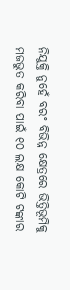ନିଯୁକ୍ତି ନୁହେଁ ବରଂ ବିଭିନ୍ନ କ୍ଷେତ୍ରରେ ଭିତ୍ତିଭୂମିକୁ ମଜଭୁତ କରିବା ପାଇଁ ୧୦ ଲକ୍ଷ କୋଟି ଟଙ୍କାର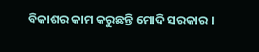ବିକାଶର କାମ କରୁଛନ୍ତି ମୋଦି ସରକାର ।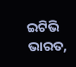ଇଟିଭି ଭାରତ,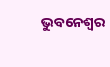ଭୁବନେଶ୍ବର